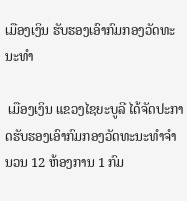ເມືອງເງິນ ຮັບຮອງເອົາກົມກອງວັດທະນະທຳ

 ເມືອງເງິນ ແຂວງໄຊຍະບູລີ ໄດ້ຈັດປະກາດຮັບຮອງເອົາກົມກອງວັດທະນະທຳຈຳນວນ 12 ຫ້ອງການ 1 ກົມ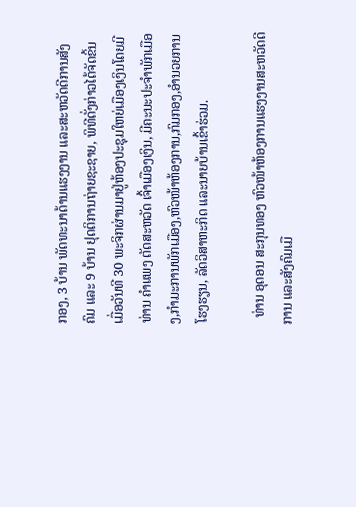ກອງ, 3 ບ້ານ ພັດທະນາດ້ານແຮງງານ ແລະສະຫວັດດີການສັງຄົມ ແລະ 9 ບ້ານ ຢຸດຕິການຖ່າຍຊະຊາຍ, ພິທີດັ່ງກ່າວໄດ້ຈັດຂິ້ນເມື່ອວັນທີ 30 ພະຈິກຜ່ານມາຢູ່ຫ້ອງປະຊຸມໃຫຍ່ເມືອງເງິນໂດຍມີທ່ານ ຄຳແພງ ຕັດສະຫວັດ ເຈົ້າເມືອງເງິນ, ມີຄະນະປະຈຳພັກເມືອງ,ກຳມະການພັກເມືອງ,ຫົວໜ້າຫ້ອງການ,ກົມກອງ,ອຳນວຍການໂຮງຮຽນ, ລັດວິສາຫະກິດ ແລະນາຍບ້ານເຂົ້າຮ່ວມ.

  ທ່ານ ອຸດອນ ສະກຸນທອງ ຫົວໜ້າຫ້ອງການແຮງງານສະຫວັດດີການ ແລະສັງຄົມເມື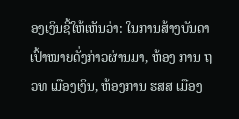ອງເງິນຊີ້ໃຫ້ເຫັນວ່າ: ໃນການສ້າງບັນດາເປົ້າໝາຍດັ່ງກ່າວຜ່ານມາ, ຫ້ອງ ການ ຖວທ ເມືອງເງິນ, ຫ້ອງການ ຮສສ ເມືອງ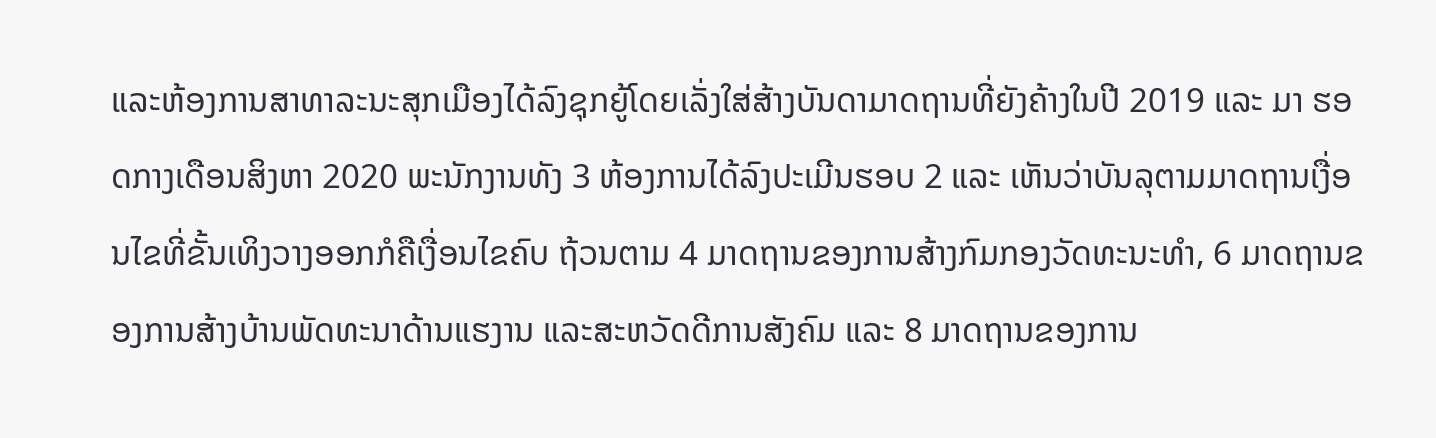ແລະຫ້ອງການສາທາລະນະສຸກເມືອງໄດ້ລົງຊຸກຍູ້ໂດຍເລັ່ງໃສ່ສ້າງບັນດາມາດຖານທີ່ຍັງຄ້າງໃນປີ 2019 ແລະ ມາ ຮອດກາງເດືອນສິງຫາ 2020 ພະນັກງານທັງ 3 ຫ້ອງການໄດ້ລົງປະເມີນຮອບ 2 ແລະ ເຫັນວ່າບັນລຸຕາມມາດຖານເງື່ອນໄຂທີ່ຂັ້ນເທິງວາງອອກກໍຄືເງື່ອນໄຂຄົບ ຖ້ວນຕາມ 4 ມາດຖານຂອງການສ້າງກົມກອງວັດທະນະທໍາ, 6 ມາດຖານຂອງການສ້າງບ້ານພັດທະນາດ້ານແຮງານ ແລະສະຫວັດດີການສັງຄົມ ແລະ 8 ມາດຖານຂອງການ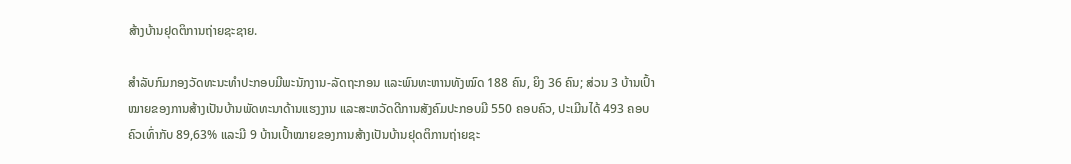ສ້າງບ້ານຢຸດຕິການຖ່າຍຊະຊາຍ.

ສຳລັບກົມກອງວັດທະນະທໍາປະກອບມີພະນັກງານ-ລັດຖະກອນ ແລະພົນທະຫານທັງໝົດ 188 ຄົນ, ຍິງ 36 ຄົນ; ສ່ວນ 3 ບ້ານເປົ້າໝາຍຂອງການສ້າງເປັນບ້ານພັດທະນາດ້ານແຮງງານ ແລະສະຫວັດດີການສັງຄົມປະກອບມີ 550 ຄອບຄົວ, ປະເມີນໄດ້ 493 ຄອບຄົວເທົ່າກັບ 89,63% ແລະມີ 9 ບ້ານເປົ້າໝາຍຂອງການສ້າງເປັນບ້ານຢຸດຕິການຖ່າຍຊະ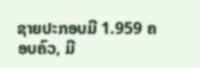ຊາຍປະກອບມີ 1.959 ຄອບຄົວ, ມີ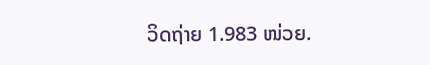ວິດຖ່າຍ 1.983 ໜ່ວຍ.